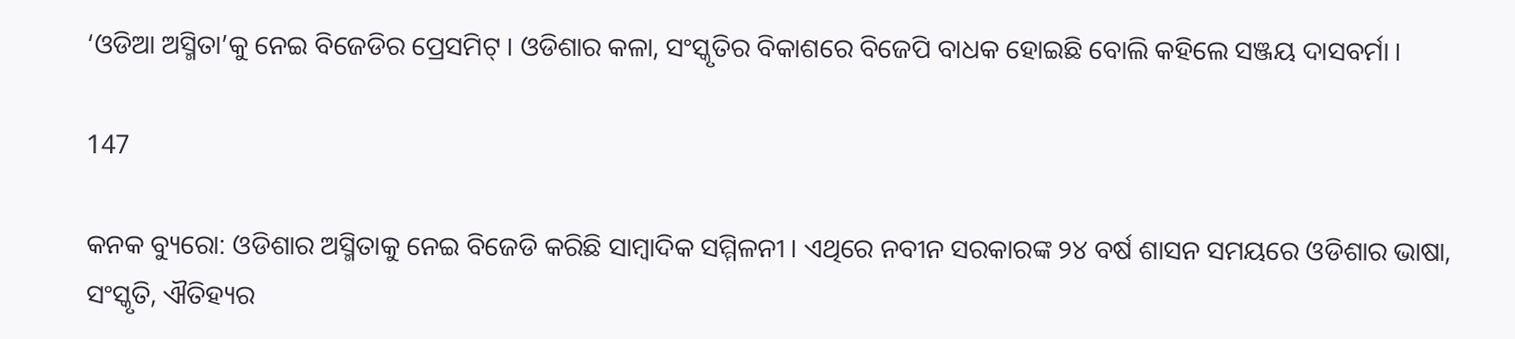‘ଓଡିଆ ଅସ୍ମିତା’କୁ ନେଇ ବିଜେଡିର ପ୍ରେସମିଟ୍ । ଓଡିଶାର କଳା, ସଂସ୍କୃତିର ବିକାଶରେ ବିଜେପି ବାଧକ ହୋଇଛି ବୋଲି କହିଲେ ସଞ୍ଜୟ ଦାସବର୍ମା ।

147

କନକ ବ୍ୟୁରୋ: ଓଡିଶାର ଅସ୍ମିତାକୁ ନେଇ ବିଜେଡି କରିଛି ସାମ୍ବାଦିକ ସମ୍ମିଳନୀ । ଏଥିରେ ନବୀନ ସରକାରଙ୍କ ୨୪ ବର୍ଷ ଶାସନ ସମୟରେ ଓଡିଶାର ଭାଷା, ସଂସ୍କୃତି, ଐତିହ୍ୟର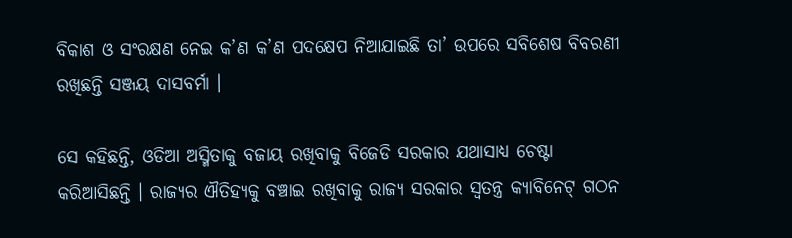ବିକାଶ ଓ ସଂରକ୍ଷଣ ନେଇ କ’ଣ କ’ଣ ପଦକ୍ଷେପ ନିଆଯାଇଛି ତା’ ଉପରେ ସବିଶେଷ ବିବରଣୀ ରଖିଛନ୍ତି ସଞ୍ଜୟ ଦାସବର୍ମା ।

ସେ କହିଛନ୍ତି, ଓଡିଆ ଅସ୍ମିତାକୁ ବଜାୟ ରଖିବାକୁ ବିଜେଡି ସରକାର ଯଥାସାଧ୍ୟ ଚେଷ୍ଟା କରିଆସିଛନ୍ତି । ରାଜ୍ୟର ଐତିହ୍ୟକୁ ବଞ୍ଚାଇ ରଖିବାକୁ ରାଜ୍ୟ ସରକାର ସ୍ୱତନ୍ତ୍ର କ୍ୟାବିନେଟ୍ ଗଠନ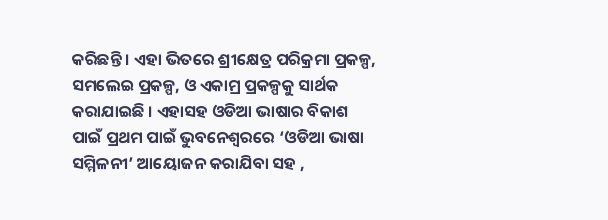କରିଛନ୍ତି । ଏହା ଭିତରେ ଶ୍ରୀକ୍ଷେତ୍ର ପରିକ୍ରମା ପ୍ରକଳ୍ପ, ସମଲେଇ ପ୍ରକଳ୍ପ, ଓ ଏକାମ୍ର ପ୍ରକଳ୍ପକୁ ସାର୍ଥକ କରାଯାଇଛି । ଏହାସହ ଓଡିଆ ଭାଷାର ବିକାଶ ପାଇଁ ପ୍ରଥମ ପାଇଁ ଭୁବନେଶ୍ୱରରେ ‘ଓଡିଆ ଭାଷା ସମ୍ମିଳନୀ’ ଆୟୋଜନ କରାଯିବା ସହ ,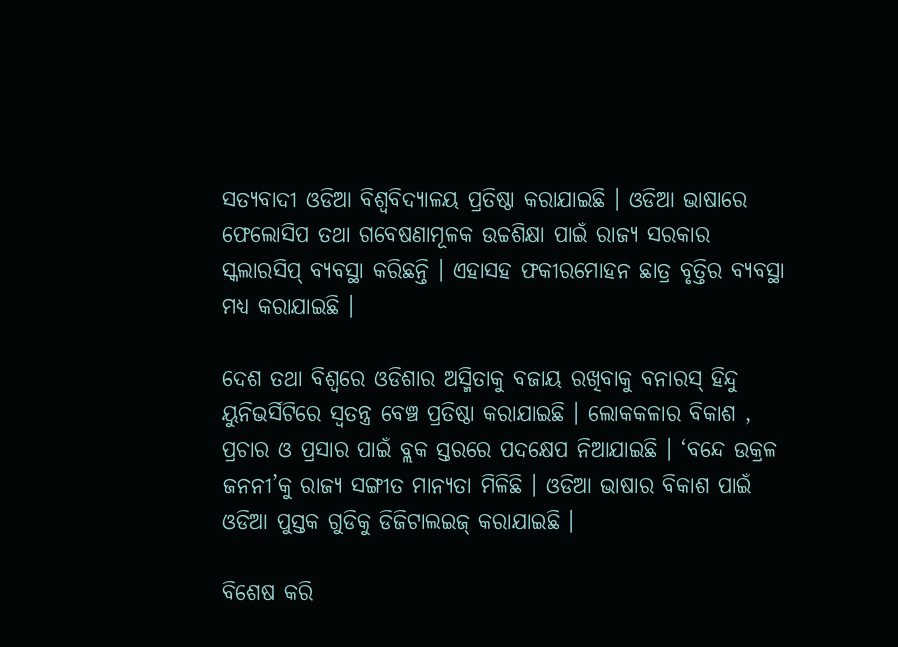ସତ୍ୟବାଦୀ ଓଡିଆ ବିଶ୍ୱବିଦ୍ୟାଳୟ ପ୍ରତିଷ୍ଠା କରାଯାଇଛି । ଓଡିଆ ଭାଷାରେ ଫେଲୋସିପ ତଥା ଗବେଷଣାମୂଳକ ଉଚ୍ଚଶିକ୍ଷା ପାଇଁ ରାଜ୍ୟ ସରକାର ସ୍କଲାରସିପ୍ ବ୍ୟବସ୍ଥା କରିଛନ୍ତି । ଏହାସହ ଫକୀରମୋହନ ଛାତ୍ର ବୃତ୍ତିର ବ୍ୟବସ୍ଥା ମଧ୍ୟ କରାଯାଇଛି ।

ଦେଶ ତଥା ବିଶ୍ୱରେ ଓଡିଶାର ଅସ୍ମିତାକୁ ବଜାୟ ରଖିବାକୁ ବନାରସ୍ ହିନ୍ଦୁ ୟୁନିଭର୍ସିଟିରେ ସ୍ୱତନ୍ତ୍ର ବେଞ୍ଚ ପ୍ରତିଷ୍ଠା କରାଯାଇଛି । ଲୋକକଳାର ବିକାଶ , ପ୍ରଚାର ଓ ପ୍ରସାର ପାଇଁ ବ୍ଲକ ସ୍ତରରେ ପଦକ୍ଷେପ ନିଆଯାଇଛି । ‘ବନ୍ଦେ ଉକ୍ରଳ ଜନନୀ’କୁ ରାଜ୍ୟ ସଙ୍ଗୀତ ମାନ୍ୟତା ମିଳିଛି । ଓଡିଆ ଭାଷାର ବିକାଶ ପାଇଁ ଓଡିଆ ପୁସ୍ତକ ଗୁଡିକୁ ଡିଜିଟାଲଇଜ୍ କରାଯାଇଛି ।

ବିଶେଷ କରି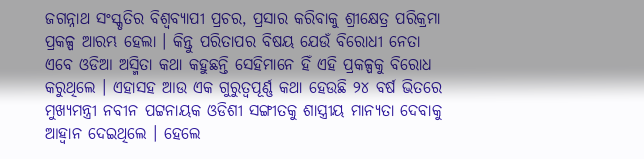ଜଗନ୍ନାଥ ସଂସ୍କୃତିର ବିଶ୍ୱବ୍ୟାପୀ ପ୍ରଚର, ପ୍ରସାର କରିବାକୁ ଶ୍ରୀକ୍ଷେତ୍ର ପରିକ୍ରମା ପ୍ରକଳ୍ପ ଆରମ୍ଭ ହେଲା । କିନ୍ତୁ ପରିତାପର ବିଷୟ ଯେଉଁ ବିରୋଧୀ ନେତା ଏବେ ଓଡିଆ ଅସ୍ମିତା କଥା କହୁଛନ୍ତି ସେହିମାନେ ହିଁ ଏହି ପ୍ରକଳ୍ପକୁ ବିରୋଧ କରୁଥିଲେ । ଏହାସହ ଆଉ ଏକ ଗୁରୁତ୍ୱପୂର୍ଣ୍ଣ କଥା ହେଉଛି ୨୪ ବର୍ଷ ଭିତରେ ମୁଖ୍ୟମନ୍ତ୍ରୀ ନବୀନ ପଟ୍ଟନାୟକ ଓଡିଶୀ ସଙ୍ଗୀତକୁ ଶାସ୍ତ୍ରୀୟ ମାନ୍ୟତା ଦେବାକୁ ଆହ୍ୱାନ ଦେଇଥିଲେ । ହେଲେ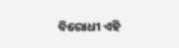ବିରୋଧୀ ଏହି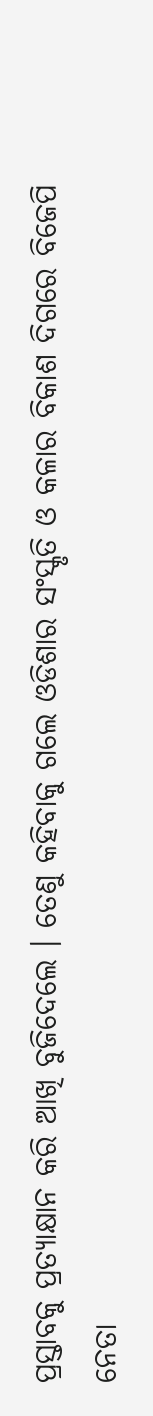ପ୍ରସ୍ତାବକୁ ପ୍ରତ୍ୟାକ୍ଷାନ କରି ଆଖି ବୁଜିଦେଲେ । ତେଣୁ କହିବାକୁ ଗଲେ ଓଡିଶାର ସଂସ୍କୃତି ଓ କଳାର ବିକାଶ ଦିଗରେ ବିଜେପି ନେତା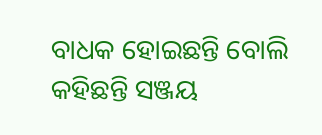ବାଧକ ହୋଇଛନ୍ତି ବୋଲି କହିଛନ୍ତି ସଞ୍ଜୟ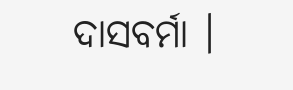ଦାସବର୍ମା ।